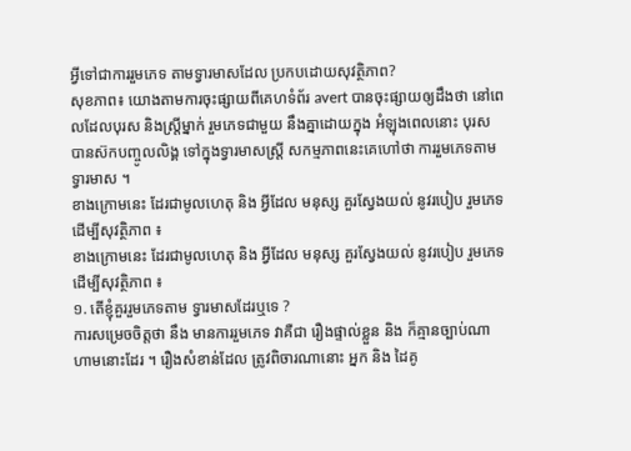អ្វីទៅជាការរួមភេទ តាមទ្វារមាសដែល ប្រកបដោយសុវត្ថិភាព?
សុខភាព៖ យោងតាមការចុះផ្សាយពីគេហទំព័រ avert បានចុះផ្សាយឲ្យដឹងថា នៅពេលដែលបុរស និងស្ត្រីម្នាក់ រួមភេទជាមួយ នឹងគ្នាដោយក្នុង អំឡុងពេលនោះ បុរស បានស៊កបញ្ចូលលិង្គ ទៅក្នុងទ្វារមាសស្ត្រី សកម្មភាពនេះគេហៅថា ការរួមភេទតាមទ្វារមាស ។
ខាងក្រោមនេះ ដែរជាមូលហេតុ និង អ្វីដែល មនុស្ស គួរស្វែងយល់ នូវរបៀប រួមភេទ ដើម្បីសុវត្ថិភាព ៖
ខាងក្រោមនេះ ដែរជាមូលហេតុ និង អ្វីដែល មនុស្ស គួរស្វែងយល់ នូវរបៀប រួមភេទ ដើម្បីសុវត្ថិភាព ៖
១. តើខ្ញុំគួររួមភេទតាម ទ្វារមាសដែរឬទេ ?
ការសម្រេចចិត្តថា នឹង មានការរួមភេទ វាគឺជា រឿងផ្ទាល់ខ្លួន និង ក៏គ្មានច្បាប់ណា ហាមនោះដែរ ។ រឿងសំខាន់ដែល ត្រូវពិចារណានោះ អ្នក និង ដៃគូ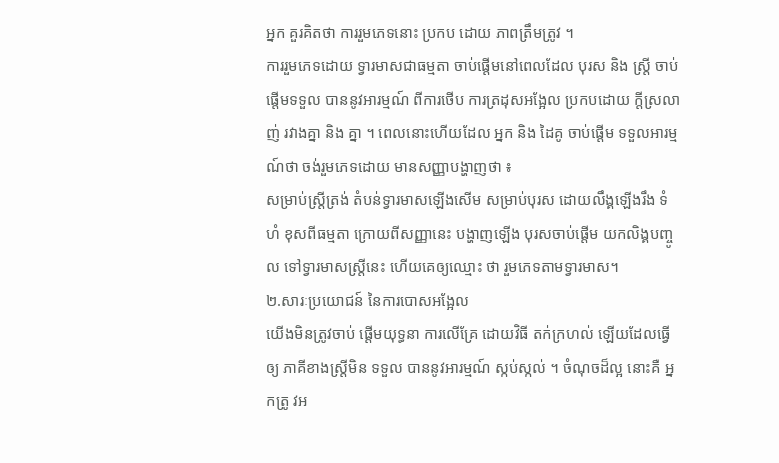អ្នក គួរគិតថា ការរួមភេទនោះ ប្រកប ដោយ ភាពត្រឹមត្រូវ ។
ការរួមភេទដោយ ទ្វារមាសជាធម្មតា ចាប់ផ្តើមនៅពេលដែល បុរស និង ស្ត្រី ចាប់ផ្តើមទទួល បាននូវអារម្មណ៍ ពីការថើប ការត្រដុសអង្អែល ប្រកបដោយ ក្តីស្រលាញ់ រវាងគ្នា និង គ្នា ។ ពេលនោះហើយដែល អ្នក និង ដៃគូ ចាប់ផ្តើម ទទួលអារម្មណ៍ថា ចង់រួមភេទដោយ មានសញ្ញាបង្ហាញថា ៖
សម្រាប់ស្ត្រីត្រង់ តំបន់ទ្វារមាសឡើងសើម សម្រាប់បុរស ដោយលឹង្គឡើងរឹង ទំហំ ខុសពីធម្មតា ក្រោយពីសញ្ញានេះ បង្ហាញឡើង បុរសចាប់ផ្តើម យកលិង្គបញ្ចូល ទៅទ្វារមាសស្ត្រីនេះ ហើយគេឲ្យឈ្មោះ ថា រួមភេទតាមទ្វារមាស។
២.សារៈប្រយោជន៍ នៃការបោសអង្អែល
យើងមិនត្រូវចាប់ ផ្តើមយុទ្ធនា ការលើគ្រែ ដោយវិធី តក់ក្រហល់ ឡើយដែលធ្វើឲ្យ ភាគីខាងស្ត្រីមិន ទទួល បាននូវអារម្មណ៍ ស្កប់ស្កល់ ។ ចំណុចដ៏ល្អ នោះគឺ អ្នកត្រូ វអ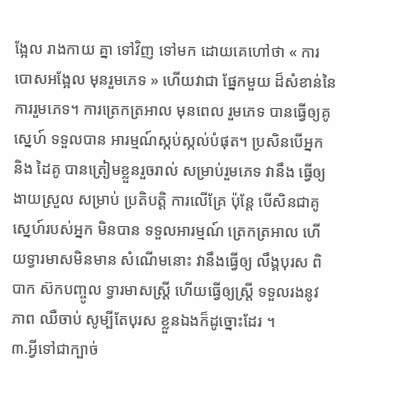ង្អែល រាងកាយ គ្នា ទៅវិញ ទៅមក ដោយគេហៅថា « ការបោសអង្អែល មុនរួមភេទ » ហើយវាជា ផ្នែកមួយ ដ៏សំខាន់នៃ ការរួមភេទ។ ការត្រេកត្រអាល មុនពេល រួមភេទ បានធ្វើឲ្យគូស្នេហ៍ ទទួលបាន អារម្មណ៍ស្កប់ស្កល់បំផុត។ ប្រសិនបើអ្នក និង ដៃគូ បានត្រៀមខ្លួនរួចរាល់ សម្រាប់រួមភេទ វានឹង ធ្វើឲ្យងាយស្រួល សម្រាប់ ប្រតិបត្តិ ការលើគ្រែ ប៉ុន្តែ បើសិនជាគូ ស្នេហ៍របស់អ្នក មិនបាន ទទួលអារម្មណ៍ ត្រេកត្រអាល ហើយទ្វារមាសមិនមាន សំណើមនោះ វានឹងធ្វើឲ្យ លឹង្គបុរស ពិបាក ស៊កបញ្ចូល ទ្វារមាសស្ត្រី ហើយធ្វើឲ្យស្ត្រី ទទួលរងនូវ ភាព ឈឺចាប់ សូម្បីតែបុរស ខ្លួនឯងក៏ដូច្នោះដែរ ។
៣.អ្វីទៅជាក្បាច់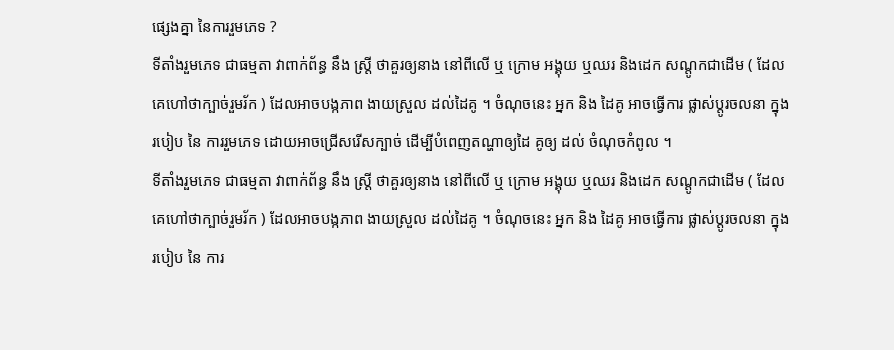ផ្សេងគ្នា នៃការរួមភេទ ?
ទីតាំងរួមភេទ ជាធម្មតា វាពាក់ព័ន្ធ នឹង ស្ត្រី ថាគួរឲ្យនាង នៅពីលើ ឬ ក្រោម អង្គុយ ឬឈរ និងដេក សណ្តូកជាដើម ( ដែលគេហៅថាក្បាច់រួមរ័ក ) ដែលអាចបង្កភាព ងាយស្រួល ដល់ដៃគូ ។ ចំណុចនេះ អ្នក និង ដៃគូ អាចធ្វើការ ផ្លាស់ប្តូរចលនា ក្នុងរបៀប នៃ ការរួមភេទ ដោយអាចជ្រើសរើសក្បាច់ ដើម្បីបំពេញតណ្ហាឲ្យដៃ គូឲ្យ ដល់ ចំណុចកំពូល ។
ទីតាំងរួមភេទ ជាធម្មតា វាពាក់ព័ន្ធ នឹង ស្ត្រី ថាគួរឲ្យនាង នៅពីលើ ឬ ក្រោម អង្គុយ ឬឈរ និងដេក សណ្តូកជាដើម ( ដែលគេហៅថាក្បាច់រួមរ័ក ) ដែលអាចបង្កភាព ងាយស្រួល ដល់ដៃគូ ។ ចំណុចនេះ អ្នក និង ដៃគូ អាចធ្វើការ ផ្លាស់ប្តូរចលនា ក្នុងរបៀប នៃ ការ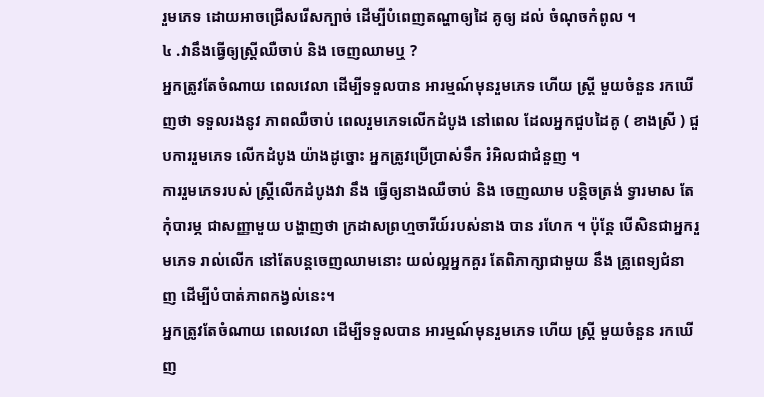រួមភេទ ដោយអាចជ្រើសរើសក្បាច់ ដើម្បីបំពេញតណ្ហាឲ្យដៃ គូឲ្យ ដល់ ចំណុចកំពូល ។
៤ .វានឹងធ្វើឲ្យស្ត្រីឈឺចាប់ និង ចេញឈាមឬ ?
អ្នកត្រូវតែចំណាយ ពេលវេលា ដើម្បីទទួលបាន អារម្មណ៍មុនរួមភេទ ហើយ ស្ត្រី មួយចំនួន រកឃើញថា ទទួលរងនូវ ភាពឈឺចាប់ ពេលរួមភេទលើកដំបូង នៅពេល ដែលអ្នកជួបដៃគូ ( ខាងស្រី ) ជួបការរួមភេទ លើកដំបូង យ៉ាងដូច្នោះ អ្នកត្រូវប្រើប្រាស់ទឹក រំអិលជាជំនួញ ។
ការរួមភេទរបស់ ស្ត្រីលើកដំបូងវា នឹង ធ្វើឲ្យនាងឈឺចាប់ និង ចេញឈាម បន្តិចត្រង់ ទ្វារមាស តែកុំបារម្ភ ជាសញ្ញាមួយ បង្ហាញថា ក្រដាសព្រហ្មចារីយ៍របស់នាង បាន រហែក ។ ប៉ុន្តែ បើសិនជាអ្នករួមភេទ រាល់លើក នៅតែបន្តចេញឈាមនោះ យល់ល្អអ្នកគួរ តែពិភាក្សាជាមួយ នឹង គ្រូពេទ្យជំនាញ ដើម្បីបំបាត់ភាពកង្វល់នេះ។
អ្នកត្រូវតែចំណាយ ពេលវេលា ដើម្បីទទួលបាន អារម្មណ៍មុនរួមភេទ ហើយ ស្ត្រី មួយចំនួន រកឃើញ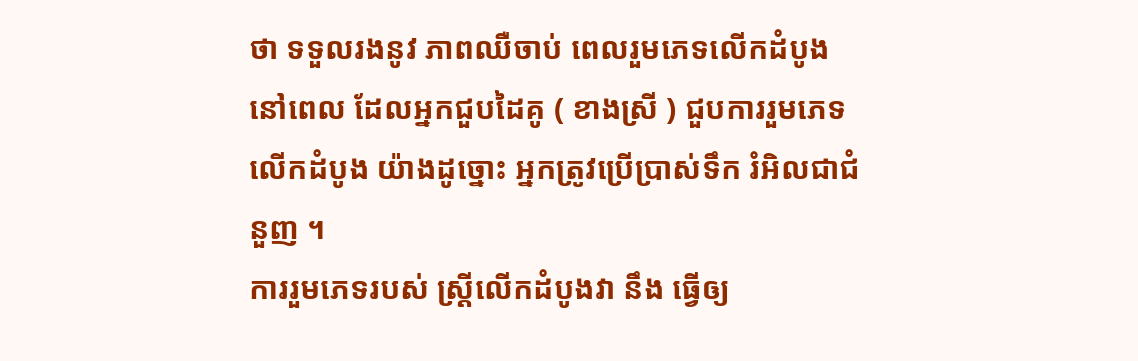ថា ទទួលរងនូវ ភាពឈឺចាប់ ពេលរួមភេទលើកដំបូង នៅពេល ដែលអ្នកជួបដៃគូ ( ខាងស្រី ) ជួបការរួមភេទ លើកដំបូង យ៉ាងដូច្នោះ អ្នកត្រូវប្រើប្រាស់ទឹក រំអិលជាជំនួញ ។
ការរួមភេទរបស់ ស្ត្រីលើកដំបូងវា នឹង ធ្វើឲ្យ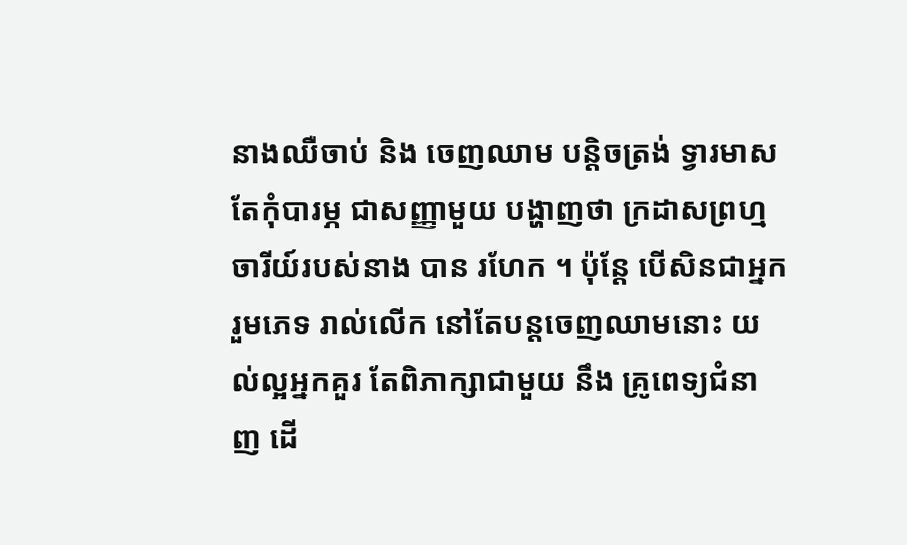នាងឈឺចាប់ និង ចេញឈាម បន្តិចត្រង់ ទ្វារមាស តែកុំបារម្ភ ជាសញ្ញាមួយ បង្ហាញថា ក្រដាសព្រហ្មចារីយ៍របស់នាង បាន រហែក ។ ប៉ុន្តែ បើសិនជាអ្នករួមភេទ រាល់លើក នៅតែបន្តចេញឈាមនោះ យល់ល្អអ្នកគួរ តែពិភាក្សាជាមួយ នឹង គ្រូពេទ្យជំនាញ ដើ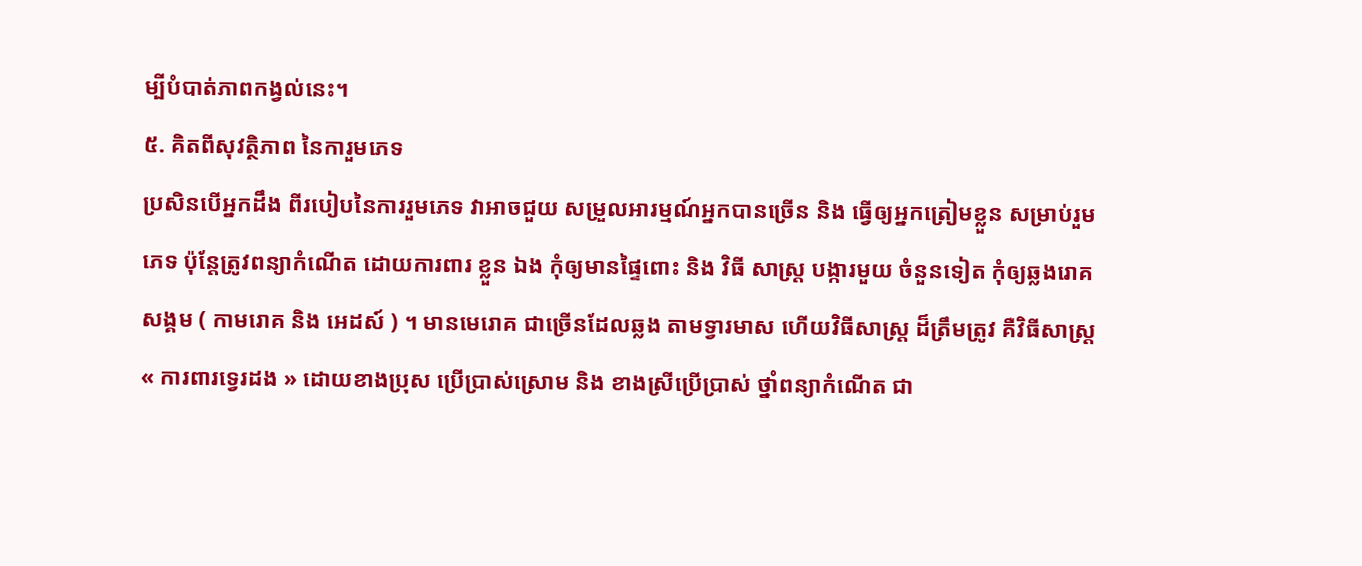ម្បីបំបាត់ភាពកង្វល់នេះ។
៥. គិតពីសុវត្ថិភាព នៃការួមភេទ
ប្រសិនបើអ្នកដឹង ពីរបៀបនៃការរួមភេទ វាអាចជួយ សម្រួលអារម្មណ៍អ្នកបានច្រើន និង ធ្វើឲ្យអ្នកត្រៀមខ្លួន សម្រាប់រួមភេទ ប៉ុន្តែត្រូវពន្យាកំណើត ដោយការពារ ខ្លួន ឯង កុំឲ្យមានផ្ទៃពោះ និង វិធី សាស្ត្រ បង្ការមួយ ចំនួនទៀត កុំឲ្យឆ្លងរោគសង្គម ( កាមរោគ និង អេដស៍ ) ។ មានមេរោគ ជាច្រើនដែលឆ្លង តាមទ្វារមាស ហើយវិធីសាស្ត្រ ដ៏ត្រឹមត្រូវ គឺវិធីសាស្ត្រ « ការពារទ្វេរដង » ដោយខាងប្រុស ប្រើប្រាស់ស្រោម និង ខាងស្រីប្រើប្រាស់ ថ្នាំពន្យាកំណើត ជា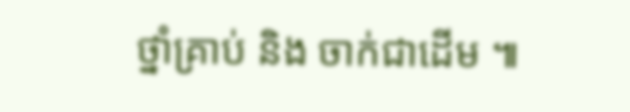ថ្នាំគ្រាប់ និង ចាក់ជាដើម ៕